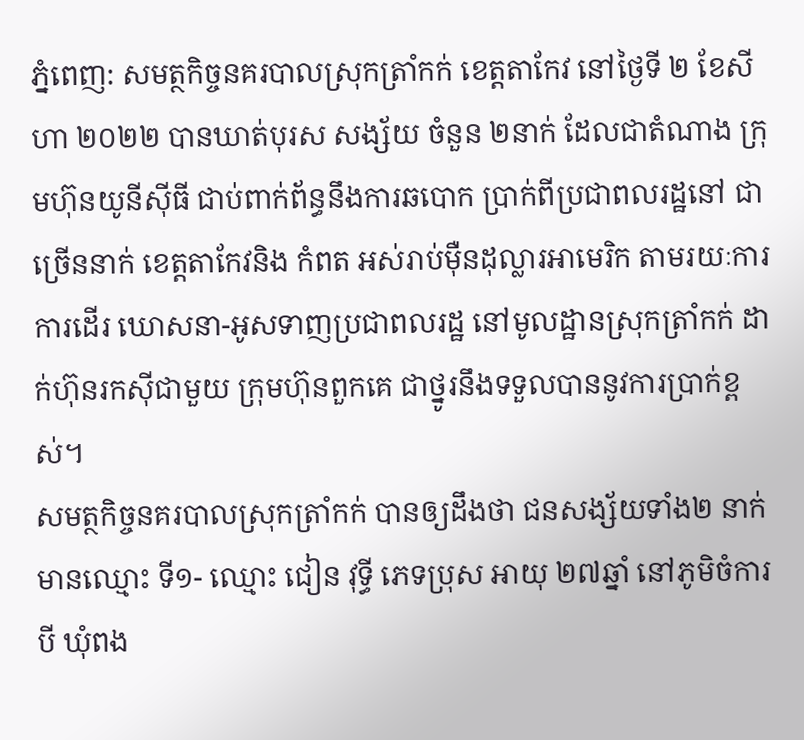ភ្នំពេញ: សមត្ថកិច្ចនគរបាលស្រុកត្រាំកក់ ខេត្តតាកែវ នៅថ្ងៃទី ២ ខែសីហា ២០២២ បានឃាត់បុរស សង្ស័យ ចំនួន ២នាក់ ដែលជាតំណាង ក្រុមហ៊ុនយូនីស៊ីធី ជាប់ពាក់ព័ន្ធនឹងការឆបោក ប្រាក់ពីប្រជាពលរដ្ឋនៅ ជាច្រើននាក់ ខេត្តតាកែវនិង កំពត អស់រាប់ម៉ឺនដុល្លារអាមេរិក តាមរយៈការការដើរ ឃោសនា-អូសទាញប្រជាពលរដ្ឋ នៅមូលដ្ឋានស្រុកត្រាំកក់ ដាក់ហ៊ុនរកស៊ីជាមួយ ក្រុមហ៊ុនពួកគេ ជាថ្នូរនឹងទទួលបាននូវការប្រាក់ខ្ពស់។
សមត្ថកិច្ចនគរបាលស្រុកត្រាំកក់ បានឲ្យដឹងថា ជនសង្ស័យទាំង២ នាក់ មានឈ្មោះ ទី១- ឈ្មោះ ជៀន វុទ្ធី ភេទប្រុស អាយុ ២៧ឆ្នាំ នៅភូមិចំការបី ឃុំពង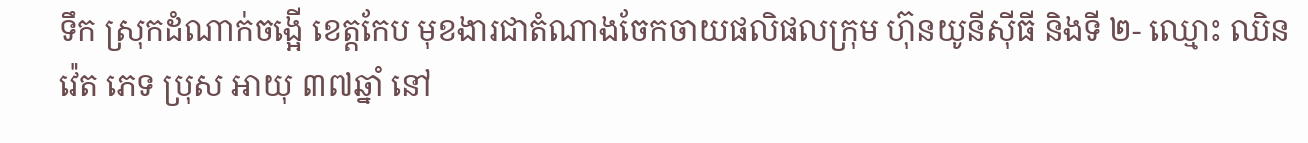ទឹក ស្រុកដំណាក់ចង្អើ ខេត្តកែប មុខងារជាតំណាងចែកចាយផលិផលក្រុម ហ៊ុនយូនីស៊ីធី និងទី ២- ឈ្មោះ ឈិន វ៉េត ភេទ ប្រុស អាយុ ៣៧ឆ្នាំ នៅ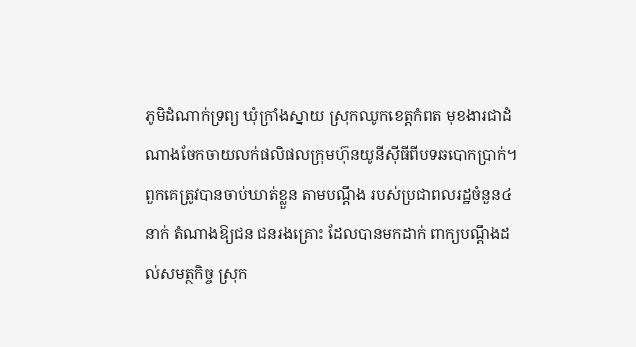ភូមិដំណាក់ទ្រព្យ ឃុំក្រាំងស្នាយ ស្រុកឈូកខេត្តកំពត មុខងារជាដំណាងចែកចាយលក់ផលិផលក្រុមហ៊ុនយូនីស៊ីធីពីបទឆបោកប្រាក់។
ពួកគេត្រូវបានចាប់ឃាត់ខ្លួន តាមបណ្តឹង របស់ប្រជាពលរដ្ឋចំនួន៤នាក់ តំណាងឱ្យជន ជនរងគ្រោះ ដែលបានមកដាក់ ពាក្យបណ្ដឹងដល់សមត្ថកិច្ច ស្រុក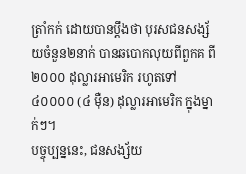ត្រាំកក់ ដោយបានប្តឹងថា បុរសជនសង្ស័យចំនួន២នាក់ បានឆបោកលុយពីពួកគ ពី ២០០០ ដុល្លារអាមេរិក រហូតទៅ ៤០០០០ (៤ ម៉ឺន) ដុល្លារអាមេរិក ក្នុងម្នាក់ៗ។
បច្ចុប្បន្ននេះ, ជនសង្ស័យ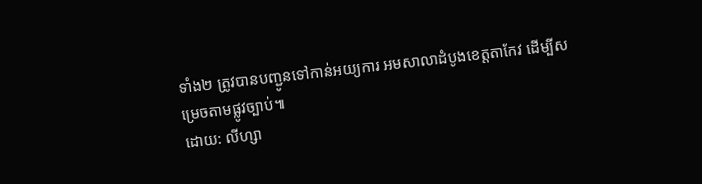ទាំង២ ត្រូវបានបញ្ជូនទៅកាន់អយ្យការ អមសាលាដំបូងខេត្តតាកែវ ដើម្បីសម្រេចតាមផ្លូវច្បាប់៕
ដោយ: លីហ្សា